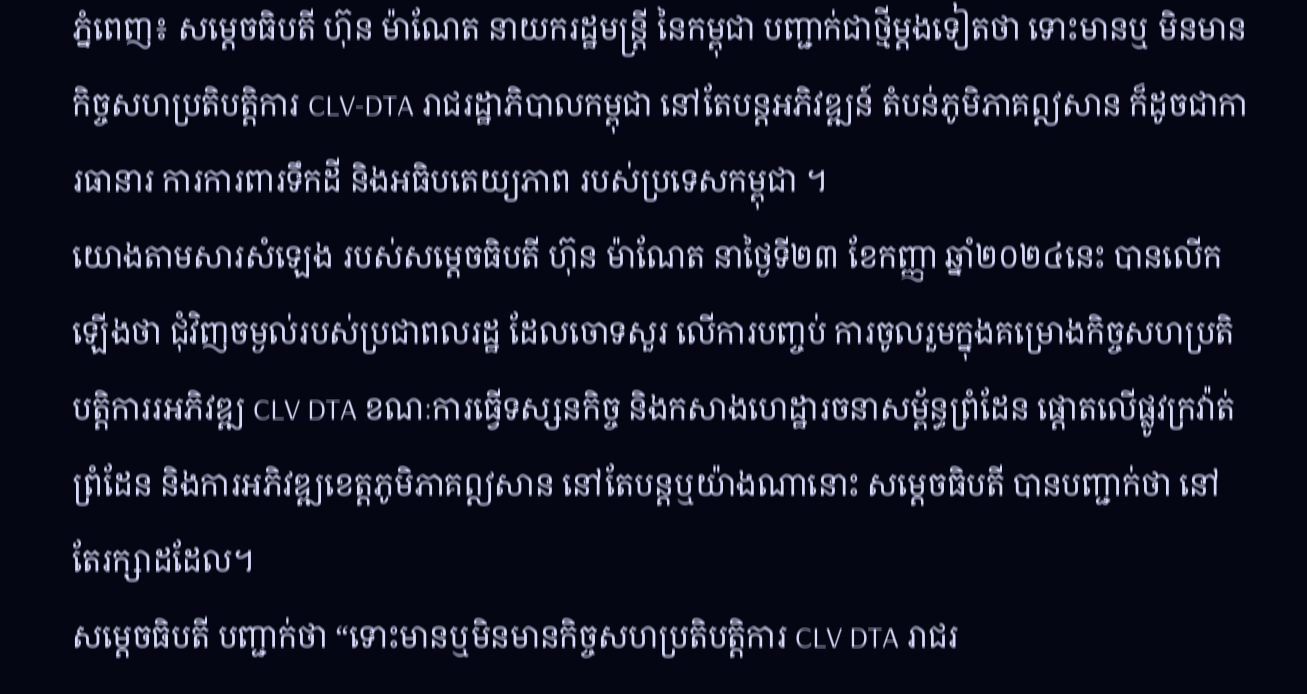ភ្នំពេញ៖ សម្តេចធិបតី ហ៊ុន ម៉ាណែត នាយករដ្ឋមន្ត្រី នៃកម្ពុជា បញ្ជាក់ជាថ្មីម្តងទៀតថា ទោះមានឬ មិនមានកិច្ចសហប្រតិបត្តិការ CLV-DTA រាជរដ្ឋាភិបាលកម្ពុជា នៅតែបន្តអភិវឌ្ឍន៍ តំបន់ភូមិភាគឦសាន ក៏ដូចជាការធានារ ការការពារទឹកដី និងអធិបតេយ្យភាព របស់ប្រទេសកម្ពុជា ។
យោងតាមសារសំឡេង របស់សម្តេចធិបតី ហ៊ុន ម៉ាណែត នាថ្ងៃទី២៣ ខែកញ្ញា ឆ្នាំ២០២៤នេះ បានលើកឡើងថា ជុំវិញចម្ងល់របស់ប្រជាពលរដ្ឋ ដែលចោទសួរ លើការបញ្ចប់ ការចូលរួមក្នុងគម្រោងកិច្ចសហប្រតិបត្តិការរអភិវឌ្ឍ CLV DTA ខណៈការធ្វើទស្សនកិច្ច និងកសាងហេដ្ឋារចនាសម្ព័ន្ធព្រំដែន ផ្តោតលើផ្លូវក្រវ៉ាត់ព្រំដែន និងការអភិវឌ្ឍខេត្តភូមិភាគឦសាន នៅតែបន្តឬយ៉ាងណានោះ សម្តេចធិបតី បានបញ្ជាក់ថា នៅតែរក្សាដដែល។
សម្តេចធិបតី បញ្ជាក់ថា “ទោះមានឬមិនមានកិច្ចសហប្រតិបត្តិការ CLV DTA រាជរ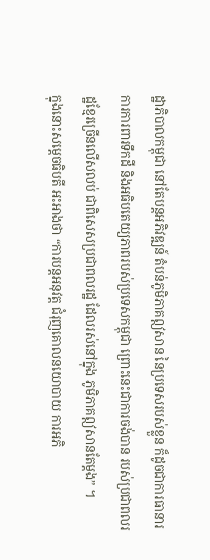ដ្ឋាភិបាលកម្ពុជា នៅតែបន្តអភិវឌ្ឍន៍ តំបន់ភូមិភាគឦសាន នៃប្រទេសរបស់ខ្លួន ក៏ដូចជាការធានារ ការការពារទឹកដី និងអធិបតេយ្យភាពរបស់ប្រទេសកម្ពុជា ព្រោះនេះជាការចង់បាន របស់ប្រជាពលរដ្ឋខ្មែរច្រើនលើសលប់ ជាពិសេសប្រជាពលរដ្ឋ ដែលរស់នៅក្នុង ភូមិភាគឦសានតែម្តង” ។
ក្នុងនោះសម្តេចធិបតី អះអាងថា “ការបន្តអនុវត្ត ជំរុញគោលនយោបាយ ការអភិ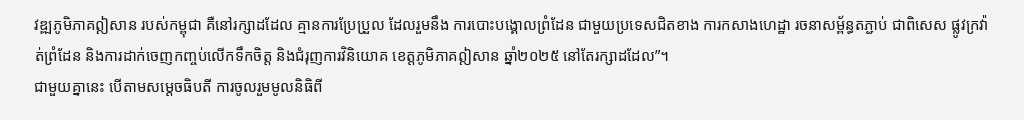វឌ្ឍភូមិភាគឦសាន របស់កម្ពុជា គឺនៅរក្សាដដែល គ្មានការប្រែប្រួល ដែលរួមនឹង ការបោះបង្គោលព្រំដែន ជាមួយប្រទេសជិតខាង ការកសាងហេដ្ឋា រចនាសម្ព័ន្ធតភ្ជាប់ ជាពិសេស ផ្លូវក្រវ៉ាត់ព្រំដែន និងការដាក់ចេញកញ្ចប់លើកទឹកចិត្ត និងជំរុញការវិនិយោគ ខេត្តភូមិភាគឦសាន ឆ្នាំ២០២៥ នៅតែរក្សាដដែល”។
ជាមួយគ្នានេះ បើតាមសម្តេចធិបតី ការចូលរួមមូលនិធិពី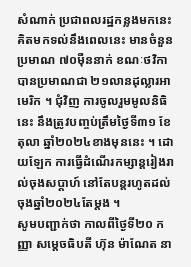សំណាក់ ប្រជាពលរដ្ឋកន្លងមកនេះ គិតមកទល់នឹងពេលនេះ មានចំនួន ប្រមាណ ៧០ម៉ឺននាក់ ខណៈថវិកា បានប្រមាណជា ២១លានដុល្លារអាមេរិក ។ ជុំវិញ ការចូលរួមមូលនិធិនេះ នឹងត្រូវបញ្ចប់ត្រឹមថ្ងៃទី៣១ ខែតុលា ឆ្នាំ២០២៤ខាងមុននេះ ។ ដោយឡែក ការធ្វើដំណើរកម្សាន្តរៀងរាល់ចុងសប្តាហ៍ នៅតែបន្តរហូតដល់ចុងឆ្នាំ២០២៤តែម្តង ។
សូមបញ្ជាក់ថា កាលពីថ្ងៃទី២០ កញ្ញា សម្តេចធិបតី ហ៊ុន ម៉ាណែត នា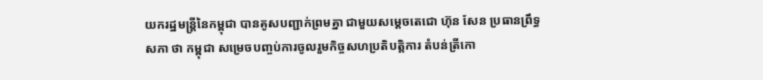យករដ្ឋមន្ត្រីនៃកម្ពុជា បានគូសបញ្ជាក់ព្រមគ្នា ជាមួយសម្តេចតេជោ ហ៊ុន សែន ប្រធានព្រឹទ្ធសភា ថា កម្ពុជា សម្រេចបញ្ចប់ការចូលរួមកិច្ចសហប្រតិបត្តិការ តំបន់ត្រីកោ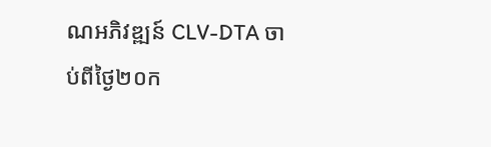ណអភិវឌ្ឍន៍ CLV-DTA ចាប់ពីថ្ងៃ២០ក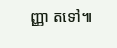ញ្ញា តទៅ៕